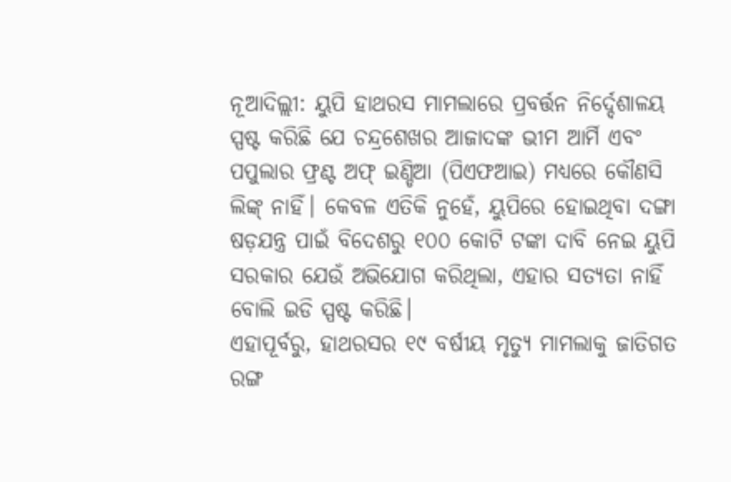ନୂଆଦିଲ୍ଲୀ: ୟୁପି ହାଥରସ ମାମଲାରେ ପ୍ରବର୍ତ୍ତନ ନିର୍ଦ୍ଦେଶାଳୟ ସ୍ପଷ୍ଟ କରିଛି ଯେ ଚନ୍ଦ୍ରଶେଖର ଆଜାଦଙ୍କ ଭୀମ ଆର୍ମି ଏବଂ ପପୁଲାର ଫ୍ରଣ୍ଟ ଅଫ୍ ଇଣ୍ଡିଆ (ପିଏଫଆଇ) ମଧ୍ୟରେ କୌଣସି ଲିଙ୍କ୍ ନାହିଁ। କେବଳ ଏତିକି ନୁହେଁ, ୟୁପିରେ ହୋଇଥିବା ଦଙ୍ଗା ଷଡ଼ଯନ୍ତ୍ର ପାଇଁ ବିଦେଶରୁ ୧୦୦ କୋଟି ଟଙ୍କା ଦାବି ନେଇ ୟୁପି ସରକାର ଯେଉଁ ଅଭିଯୋଗ କରିଥିଲା, ଏହାର ସତ୍ୟତା ନାହିଁ ବୋଲି ଇଡି ସ୍ପଷ୍ଟ କରିଛି।
ଏହାପୂର୍ବରୁ, ହାଥରସର ୧୯ ବର୍ଷୀୟ ମୃତ୍ୟୁ ମାମଲାକୁ ଜାତିଗତ ରଙ୍ଗ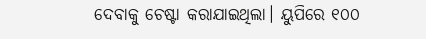ଦେବାକୁ ଚେଷ୍ଟା କରାଯାଇଥିଲା। ୟୁପିରେ ୧୦୦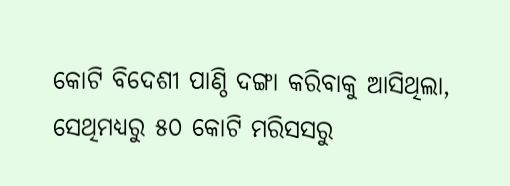କୋଟି ବିଦେଶୀ ପାଣ୍ଠି ଦଙ୍ଗା କରିବାକୁ ଆସିଥିଲା, ସେଥିମଧ୍ୟରୁ ୫୦ କୋଟି ମରିସସରୁ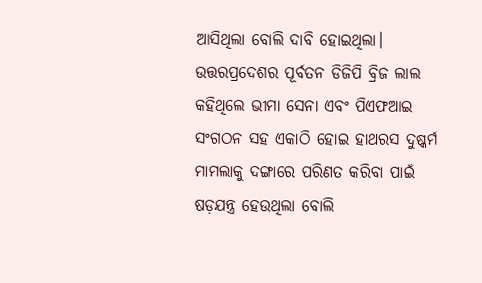ଆସିଥିଲା ବୋଲି ଦାବି ହୋଇଥିଲା।
ଉତ୍ତରପ୍ରଦେଶର ପୂର୍ବତନ ଡିଜିପି ବ୍ରିଜ ଲାଲ କହିଥିଲେ ଭୀମା ସେନା ଏବଂ ପିଏଫଆଇ ସଂଗଠନ ସହ ଏକାଠି ହୋଇ ହାଥରସ ଦୁଷ୍କର୍ମ ମାମଲାକୁ ଦଙ୍ଗାରେ ପରିଣତ କରିବା ପାଇଁ ଷଡ଼ଯନ୍ତ୍ର ହେଉଥିଲା ବୋଲି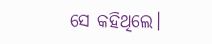ସେ କହିଥିଲେ।